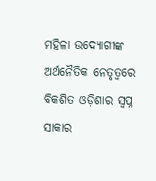ମହିଳା ଉଦ୍ୟୋଗୀଙ୍କ ଅର୍ଥନୈତିକ ନେତୃତ୍ୱରେ ବିକଶିତ ଓଡ଼ିଶାର ସ୍ୱପ୍ନ ସାକାର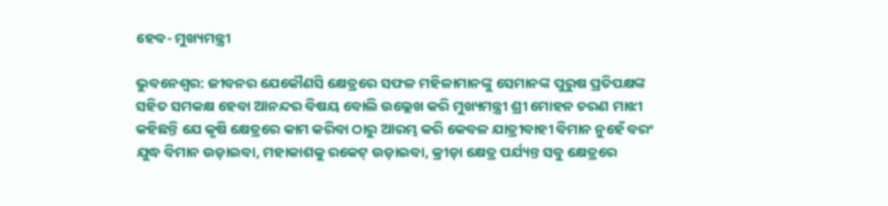ହେବ- ମୁଖ୍ୟମନ୍ତ୍ରୀ

ଭୁବନେଶ୍ୱର: ଜୀବନର ଯେକୌଣସି କ୍ଷେତ୍ରରେ ସଫଳ ମହିଳାମାନଙ୍କୁ ସେମାନଙ୍କ ପୁରୁଷ ପ୍ରତିପକ୍ଷଙ୍କ ସହିତ ସମକକ୍ଷ ହେବା ଆନନ୍ଦର ବିଷୟ ବୋଲି ଉଲ୍ଲେଖ କରି ମୁଖ୍ୟମନ୍ତ୍ରୀ ଶ୍ରୀ ମୋହନ ଚରଣ ମାଝୀ କହିଛନ୍ତି ଯେ କୃଷି କ୍ଷେତ୍ରରେ କାମ କରିବା ଠାରୁ ଆରମ୍ଭ କରି କେବଳ ଯାତ୍ରୀବାହୀ ବିମାନ ନୁହେଁ ବରଂ ଯୁଦ୍ଧ ବିମାନ ଉଡ଼ାଇବା, ମହାକାଶକୁ ରକେଟ୍‌ ଉଡ଼ାଇବା, କ୍ରୀଡ଼ା କ୍ଷେତ୍ର ପର୍ଯ୍ୟନ୍ତ ସବୁ କ୍ଷେତ୍ରରେ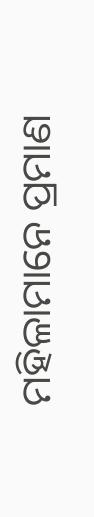ମହିଳାମାନେ ପ୍ରମାଣ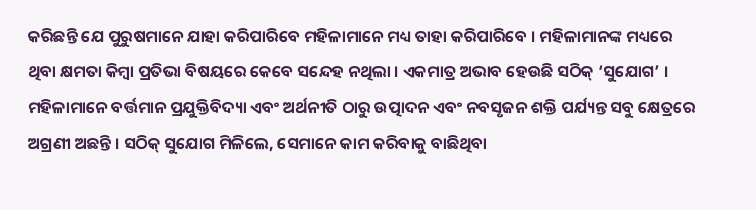କରିଛନ୍ତି ଯେ ପୁରୁଷମାନେ ଯାହା କରିପାରିବେ ମହିଳାମାନେ ମଧ୍ୟ ତାହା କରିପାରିବେ । ମହିଳାମାନଙ୍କ ମଧ୍ୟରେ ଥିବା କ୍ଷମତା କିମ୍ବା ପ୍ରତିଭା ବିଷୟରେ କେବେ ସନ୍ଦେହ ନଥିଲା । ଏକମାତ୍ର ଅଭାବ ହେଉଛି ସଠିକ୍‌ ‘ସୁଯୋଗ’ । ମହିଳାମାନେ ବର୍ତ୍ତମାନ ପ୍ରଯୁକ୍ତିବିଦ୍ୟା ଏବଂ ଅର୍ଥନୀତି ଠାରୁ ଉତ୍ପାଦନ ଏବଂ ନବସୃଜନ ଶକ୍ତି ପର୍ଯ୍ୟନ୍ତ ସବୁ କ୍ଷେତ୍ରରେ ଅଗ୍ରଣୀ ଅଛନ୍ତି । ସଠିକ୍‌ ସୁଯୋଗ ମିଳିଲେ, ସେମାନେ କାମ କରିବାକୁ ବାଛିଥିବା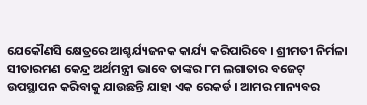ଯେକୌଣସି କ୍ଷେତ୍ରରେ ଆଶ୍ଚର୍ଯ୍ୟଜନକ କାର୍ଯ୍ୟ କରିପାରିବେ । ଶ୍ରୀମତୀ ନିର୍ମଳା ସୀତାରମଣ କେନ୍ଦ୍ର ଅର୍ଥମନ୍ତ୍ରୀ ଭାବେ ତାଙ୍କର ୮ମ ଲଗାତାର ବଜେଟ୍‌ ଉପସ୍ଥାପନ କରିବାକୁ ଯାଉଛନ୍ତି ଯାହା ଏକ ରେକର୍ଡ । ଆମର ମାନ୍ୟବର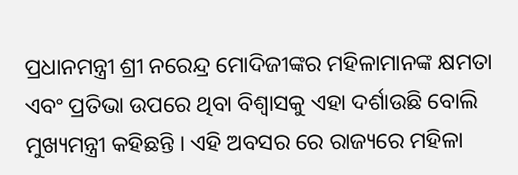ପ୍ରଧାନମନ୍ତ୍ରୀ ଶ୍ରୀ ନରେନ୍ଦ୍ର ମୋଦିଜୀଙ୍କର ମହିଳାମାନଙ୍କ କ୍ଷମତା ଏବଂ ପ୍ରତିଭା ଉପରେ ଥିବା ବିଶ୍ୱାସକୁ ଏହା ଦର୍ଶାଉଛି ବୋଲି ମୁଖ୍ୟମନ୍ତ୍ରୀ କହିଛନ୍ତି । ଏହି ଅବସର ରେ ରାଜ୍ୟରେ ମହିଳା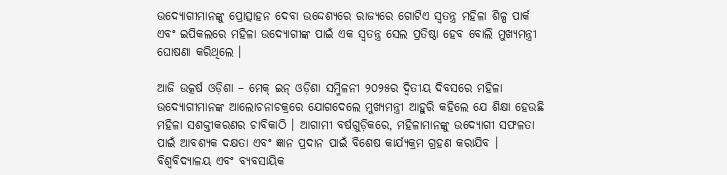ଉଦ୍ୟୋଗୀମାନଙ୍କୁ ପ୍ରୋତ୍ସାହନ ଦେବା ଉଦ୍ଦେଶ୍ୟରେ ରାଜ୍ୟରେ ଗୋଟିଏ ସ୍ୱତନ୍ତ୍ର ମହିଳା ଶିଳ୍ପ ପାର୍କ ଏବଂ ଇପିକଲରେ ମହିଳା ଉଦ୍ୟୋଗୀଙ୍କ ପାଇଁ ଏକ ସ୍ୱତନ୍ତ୍ର ସେଲ ପ୍ରତିଷ୍ଠା ହେବ ବୋଲି ମୁଖ୍ୟମନ୍ତ୍ରୀ ଘୋଷଣା କରିଥିଲେ ।

ଆଜି ଉତ୍କର୍ଷ ଓଡ଼ିଶା – ମେକ୍‌ ଇନ୍‌ ଓଡ଼ିଶା ସମ୍ମିଳନୀ ୨୦୨୫ର ଦ୍ୱିତୀୟ ଦିବସରେ ମହିଳା ଉଦ୍ୟୋଗୀମାନଙ୍କ ଆଲୋଚନାଚକ୍ରରେ ଯୋଗଦେଲେ ମୁଖ୍ୟମନ୍ତ୍ରୀ ଆହୁରି କହିଲେ ଯେ ଶିକ୍ଷା ହେଉଛି ମହିଳା ସଶକ୍ତୀକରଣର ଚାବିକାଠି । ଆଗାମୀ ବର୍ଷଗୁଡ଼ିକରେ, ମହିଳାମାନଙ୍କୁ ଉଦ୍ୟୋଗୀ ସଫଳତା ପାଇଁ ଆବଶ୍ୟକ ଦକ୍ଷତା ଏବଂ ଜ୍ଞାନ ପ୍ରଦାନ ପାଇଁ ବିଶେଷ କାର୍ଯ୍ୟକ୍ରମ ଗ୍ରହଣ କରାଯିବ । ବିଶ୍ୱବିଦ୍ୟାଳୟ ଏବଂ ବ୍ୟବସାୟିକ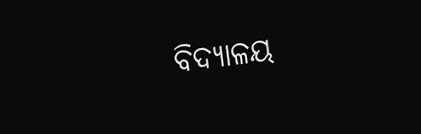ବିଦ୍ୟାଳୟ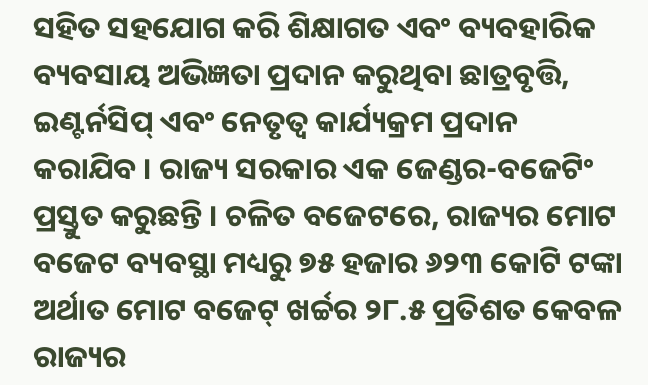ସହିତ ସହଯୋଗ କରି ଶିକ୍ଷାଗତ ଏବଂ ବ୍ୟବହାରିକ ବ୍ୟବସାୟ ଅଭିଜ୍ଞତା ପ୍ରଦାନ କରୁଥିବା ଛାତ୍ରବୃତ୍ତି, ଇଣ୍ଟର୍ନସିପ୍‌ ଏବଂ ନେତୃତ୍ୱ କାର୍ଯ୍ୟକ୍ରମ ପ୍ରଦାନ କରାଯିବ । ରାଜ୍ୟ ସରକାର ଏକ ଜେଣ୍ଡର-ବଜେଟିଂ ପ୍ରସ୍ତୁତ କରୁଛନ୍ତି । ଚଳିତ ବଜେଟରେ, ରାଜ୍ୟର ମୋଟ ବଜେଟ ବ୍ୟବସ୍ଥା ମଧ୍ୟରୁ ୭୫ ହଜାର ୬୨୩ କୋଟି ଟଙ୍କା ଅର୍ଥାତ ମୋଟ ବଜେଟ୍‌ ଖର୍ଚ୍ଚର ୨୮.୫ ପ୍ରତିଶତ କେବଳ ରାଜ୍ୟର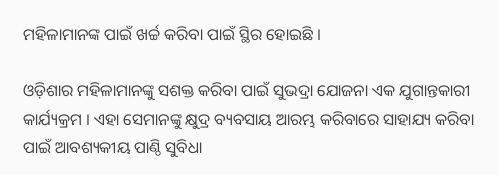ମହିଳାମାନଙ୍କ ପାଇଁ ଖର୍ଚ୍ଚ କରିବା ପାଇଁ ସ୍ଥିର ହୋଇଛି ।

ଓଡ଼ିଶାର ମହିଳାମାନଙ୍କୁ ସଶକ୍ତ କରିବା ପାଇଁ ସୁଭଦ୍ରା ଯୋଜନା ଏକ ଯୁଗାନ୍ତକାରୀ କାର୍ଯ୍ୟକ୍ରମ । ଏହା ସେମାନଙ୍କୁ କ୍ଷୁଦ୍ର ବ୍ୟବସାୟ ଆରମ୍ଭ କରିବାରେ ସାହାଯ୍ୟ କରିବା ପାଇଁ ଆବଶ୍ୟକୀୟ ପାଣ୍ଠି ସୁବିଧା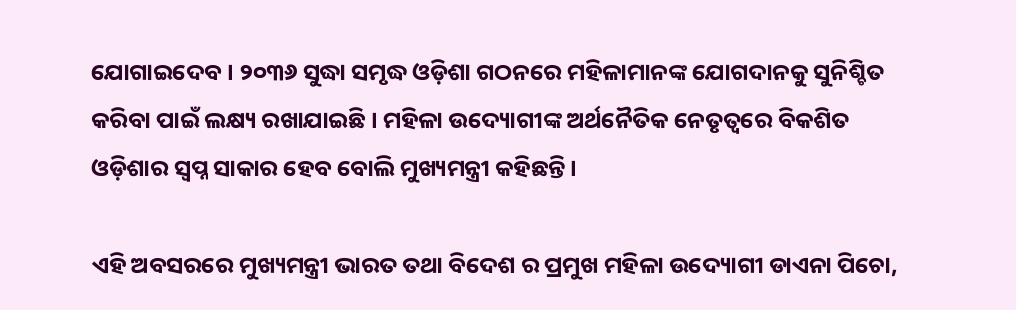ଯୋଗାଇଦେବ । ୨୦୩୬ ସୁଦ୍ଧା ସମୃଦ୍ଧ ଓଡ଼ିଶା ଗଠନରେ ମହିଳାମାନଙ୍କ ଯୋଗଦାନକୁ ସୁନିଶ୍ଚିତ କରିବା ପାଇଁ ଲକ୍ଷ୍ୟ ରଖାଯାଇଛି । ମହିଳା ଉଦ୍ୟୋଗୀଙ୍କ ଅର୍ଥନୈତିକ ନେତୃତ୍ୱରେ ବିକଶିତ ଓଡ଼ିଶାର ସ୍ୱପ୍ନ ସାକାର ହେବ ବୋଲି ମୁଖ୍ୟମନ୍ତ୍ରୀ କହିଛନ୍ତି ।

ଏହି ଅବସରରେ ମୁଖ୍ୟମନ୍ତ୍ରୀ ଭାରତ ତଥା ବିଦେଶ ର ପ୍ରମୁଖ ମହିଳା ଉଦ୍ୟୋଗୀ ଡାଏନା ପିଚୋ,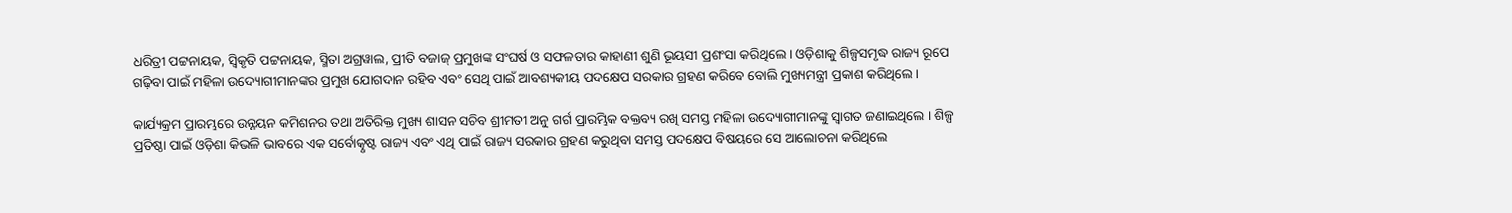ଧରିତ୍ରୀ ପଟ୍ଟନାୟକ, ସ୍ୱିକୃତି ପଟ୍ଟନାୟକ, ସ୍ମିତା ଅଗ୍ରୱାଲ, ପ୍ରୀତି ବଜାଜ୍‌ ପ୍ରମୁଖଙ୍କ ସଂଘର୍ଷ ଓ ସଫଳତାର କାହାଣୀ ଶୁଣି ଭୂୟସୀ ପ୍ରଶଂସା କରିଥିଲେ । ଓଡ଼ିଶାକୁ ଶିଳ୍ପସମୃଦ୍ଧ ରାଜ୍ୟ ରୂପେ ଗଢ଼ିବା ପାଇଁ ମହିଳା ଉଦ୍ୟୋଗୀମାନଙ୍କର ପ୍ରମୁଖ ଯୋଗଦାନ ରହିବ ଏବଂ ସେଥି ପାଇଁ ଆବଶ୍ୟକୀୟ ପଦକ୍ଷେପ ସରକାର ଗ୍ରହଣ କରିବେ ବୋଲି ମୁଖ୍ୟମନ୍ତ୍ରୀ ପ୍ରକାଶ କରିଥିଲେ ।

କାର୍ଯ୍ୟକ୍ରମ ପ୍ରାରମ୍ଭରେ ଉନ୍ନୟନ କମିଶନର ତଥା ଅତିରିକ୍ତ ମୁଖ୍ୟ ଶାସନ ସଚିବ ଶ୍ରୀମତୀ ଅନୁ ଗର୍ଗ ପ୍ରାରମ୍ଭିକ ବକ୍ତବ୍ୟ ରଖି ସମସ୍ତ ମହିଳା ଉଦ୍ୟୋଗୀମାନଙ୍କୁ ସ୍ୱାଗତ ଜଣାଇଥିଲେ । ଶିଳ୍ପ ପ୍ରତିଷ୍ଠା ପାଇଁ ଓଡ଼ିଶା କିଭଳି ଭାବରେ ଏକ ସର୍ବୋତ୍କୃଷ୍ଟ ରାଜ୍ୟ ଏବଂ ଏଥି ପାଇଁ ରାଜ୍ୟ ସରକାର ଗ୍ରହଣ କରୁଥିବା ସମସ୍ତ ପଦକ୍ଷେପ ବିଷୟରେ ସେ ଆଲୋଚନା କରିଥିଲେ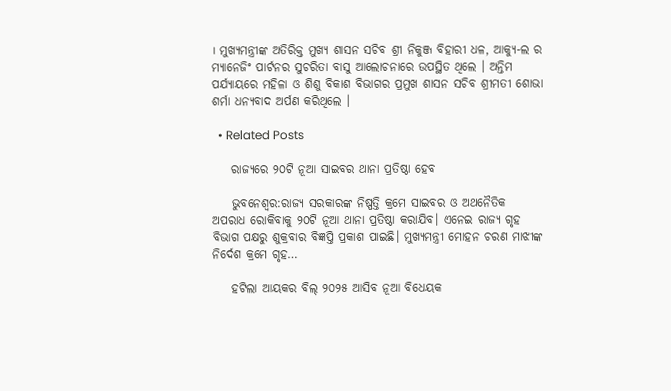। ମୁଖ୍ୟମନ୍ତ୍ରୀଙ୍କ ଅତିରିକ୍ତ ମୁଖ୍ୟ ଶାସନ ସଚିବ ଶ୍ରୀ ନିକୁଞ୍ଜ ବିହାରୀ ଧଳ, ଆକ୍ୟୁ-ଲ ର ମ୍ୟାନେଜିଂ ପାର୍ଟନର ସୁଚରିତା ବାସୁ ଆଲୋଚନାରେ ଉପସ୍ଥିତ ଥିଲେ । ଅନ୍ତିମ ପର୍ଯ୍ୟାୟରେ ମହିଳା ଓ ଶିଶୁ ବିକାଶ ବିଭାଗର ପ୍ରମୁଖ ଶାସନ ସଚିବ ଶ୍ରୀମତୀ ଶୋଭା ଶର୍ମା ଧନ୍ୟବାଦ ଅର୍ପଣ କରିଥିଲେ ।

  • Related Posts

    ରାଜ୍ୟରେ ୨୦ଟି ନୂଆ ସାଇବର ଥାନା ପ୍ରତିଷ୍ଠା ହେବ

    ଭୁବନେଶ୍ଵର:ରାଜ୍ୟ ସରକାରଙ୍କ ନିଷ୍ପତ୍ତି କ୍ରମେ ସାଇବର ଓ ଅଥନୈତିକ ଅପରାଧ ରୋକିବାକୁ ୨୦ଟି ନୂଆ ଥାନା ପ୍ରତିଷ୍ଠା କରାଯିବ। ଏନେଇ ରାଜ୍ୟ ଗୃହ ବିଭାଗ ପକ୍ଷରୁ ଶୁକ୍ରବାର ବିଜ୍ଞପ୍ତି ପ୍ରକାଶ ପାଇଛି। ମୁଖ୍ୟମନ୍ତ୍ରୀ ମୋହନ ଚରଣ ମାଝୀଙ୍କ ନିର୍ଦେଶ କ୍ରମେ ଗୃହ…

    ହଟିଲା ଆୟକର ବିଲ୍‌ ୨୦୨୫ ଆସିବ ନୂଆ ବିଧେୟକ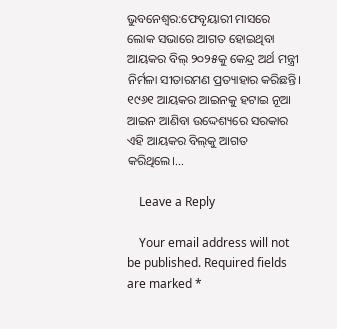ଭୁବନେଶ୍ଵର:ଫେବୃୟାରୀ ମାସରେ ଲୋକ ସଭାରେ ଆଗତ ହୋଇଥିବା ଆୟକର ବିଲ୍ ୨୦୨୫କୁ କେନ୍ଦ୍ର ଅର୍ଥ ମନ୍ତ୍ରୀ ନିର୍ମଳା ସୀତାରମଣ ପ୍ରତ୍ୟାହାର କରିଛନ୍ତି। ୧୯୬୧ ଆୟକର ଆଇନକୁ ହଟାଇ ନୂଆ ଆଇନ ଆଣିବା ଉଦ୍ଦେଶ୍ୟରେ ସରକାର ଏହି ଆୟକର ବିଲ୍‌କୁ ଆଗତ କରିଥିଲେ।…

    Leave a Reply

    Your email address will not be published. Required fields are marked *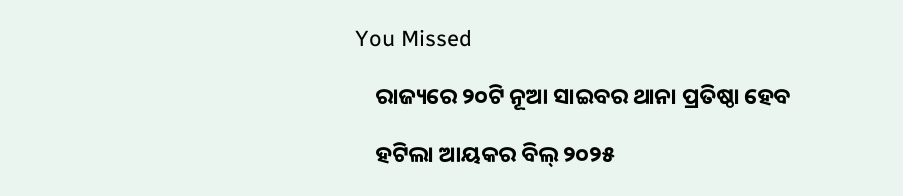You Missed

    ରାଜ୍ୟରେ ୨୦ଟି ନୂଆ ସାଇବର ଥାନା ପ୍ରତିଷ୍ଠା ହେବ

    ହଟିଲା ଆୟକର ବିଲ୍‌ ୨୦୨୫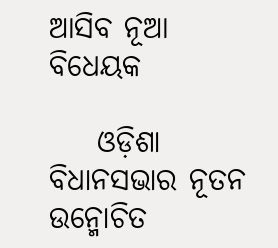ଆସିବ ନୂଆ ବିଧେୟକ

    ଓଡ଼ିଶା ବିଧାନସଭାର ନୂତନ ଉନ୍ମୋଚିତ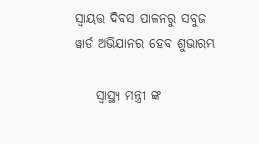ସ୍ୱାୟତ୍ତ ଦିବସ ପାଳନରୁ ସବୁଜ ୱାର୍ଡ ଅଭିଯାନର ହେବ ଶୁଭାରମ୍ଭ

    ସ୍ୱାସ୍ଥ୍ୟ ମନ୍ତ୍ରୀ ଙ୍କ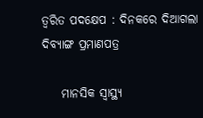ତ୍ଵରିତ ପଦକ୍ଷେପ : ଦିନକରେ ଦିଆଗଲା ଦିବ୍ୟାଙ୍ଗ ପ୍ରମାଣପତ୍ର

    ମାନସିକ ସ୍ୱାସ୍ଥ୍ୟ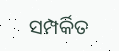ସମ୍ପର୍କିତ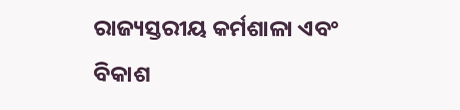ରାଜ୍ୟସ୍ତରୀୟ କର୍ମଶାଳା ଏବଂ ବିକାଶ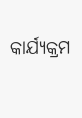କାର୍ଯ୍ୟକ୍ରମ